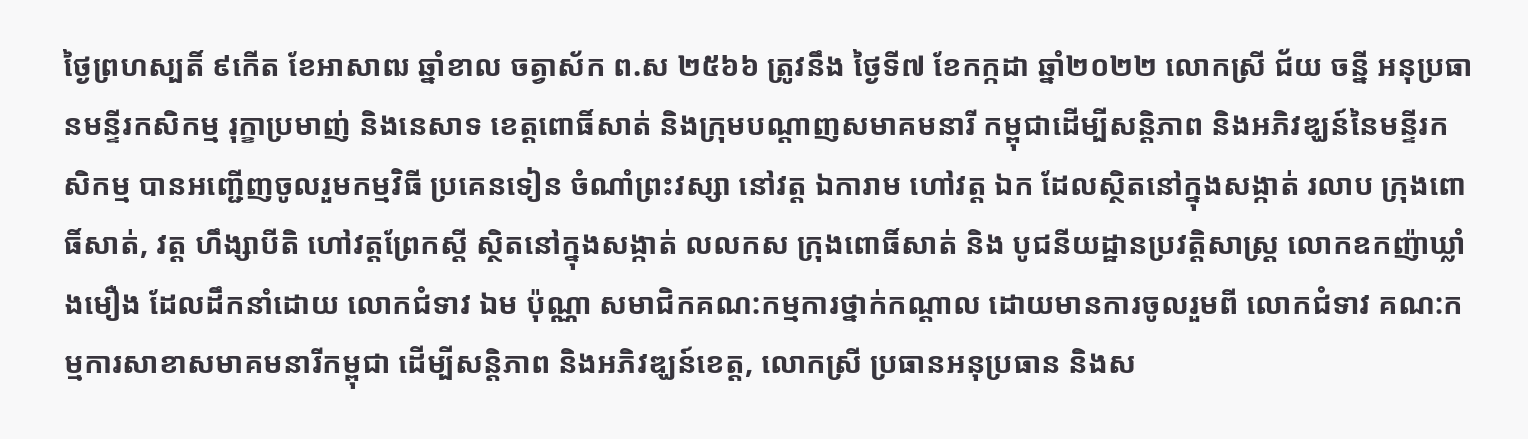ថ្ងៃព្រហស្បតិ៍ ៩កើត ខែអាសាឍ ឆ្នាំខាល ចត្វាស័ក ព.ស ២៥៦៦ ត្រូវនឹង ថ្ងៃទី៧ ខែកក្កដា ឆ្នាំ២០២២ លោកស្រី ជ័យ ចន្នី អនុប្រធានមន្ទីរកសិកម្ម រុក្ខាប្រមាញ់ និងនេសាទ ខេត្តពោធិ៍សាត់ និងក្រុមបណ្តាញសមាគមនារី កម្ពុជាដើម្បីសន្តិភាព និងអភិវឌ្ឃន៍នៃមន្ទីរកសិកម្ម បានអញ្ជេីញចូលរួមកម្មវិធី ប្រគេនទៀន ចំណាំព្រះវស្សា នៅវត្ត ឯការាម ហៅវត្ត ឯក ដែលស្ថិតនៅក្នុងសង្កាត់ រលាប ក្រុងពោធិ៍សាត់, វត្ត ហឹង្សាបីតិ ហៅវត្តព្រែកស្តី ស្ថិតនៅក្នុងសង្កាត់ លលកស ក្រុងពោធិ៍សាត់ និង បូជនីយដ្ឋានប្រវត្តិសាស្រ្ត លោកឧកញ៉ាឃ្លាំងមឿង ដែលដឹកនាំដោយ លោកជំទាវ ឯម ប៉ុណ្ណា សមាជិកគណ:កម្មការថ្នាក់កណ្តាល ដោយមានការចូលរួមពី លោកជំទាវ គណ:កម្មការសាខាសមាគមនារីកម្ពុជា ដើម្បីសន្តិភាព និងអភិវឌ្ឃន៍ខេត្ត, លោកស្រី ប្រធានអនុប្រធាន និងស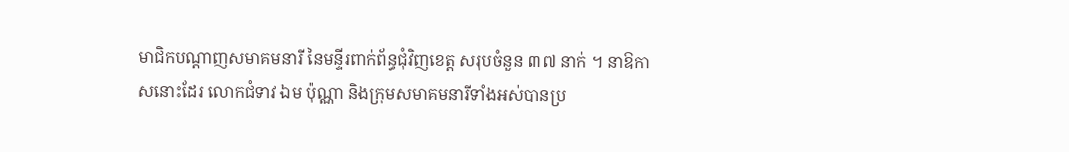មាជិកបណ្តាញសមាគមនារី នៃមន្ទីរពាក់ព័ន្ធជុំវិញខេត្ត សរុបចំនួន ៣៧ នាក់ ។ នាឱកាសនោះដែរ លោកជំទាវ ឯម ប៉ុណ្ណា និងក្រុមសមាគមនារីទាំងអស់បានប្រ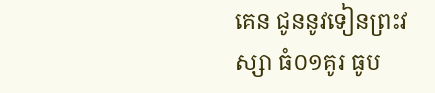គេន ជូននូវទៀនព្រះវស្សា ធំ០១គូរ ធូប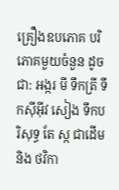គ្រឿងឧបភោគ បរិភោគមួយចំនួន ដូចជា: អង្ករ មី ទឹកត្រី ទឹកសុីអុីវ សៀង ទឹកបរិសុទ្ធ តែ ស្ក ជាដើម និង ថវិកា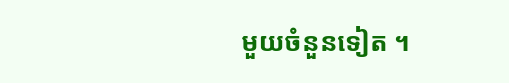មួយចំនួនទៀត ។